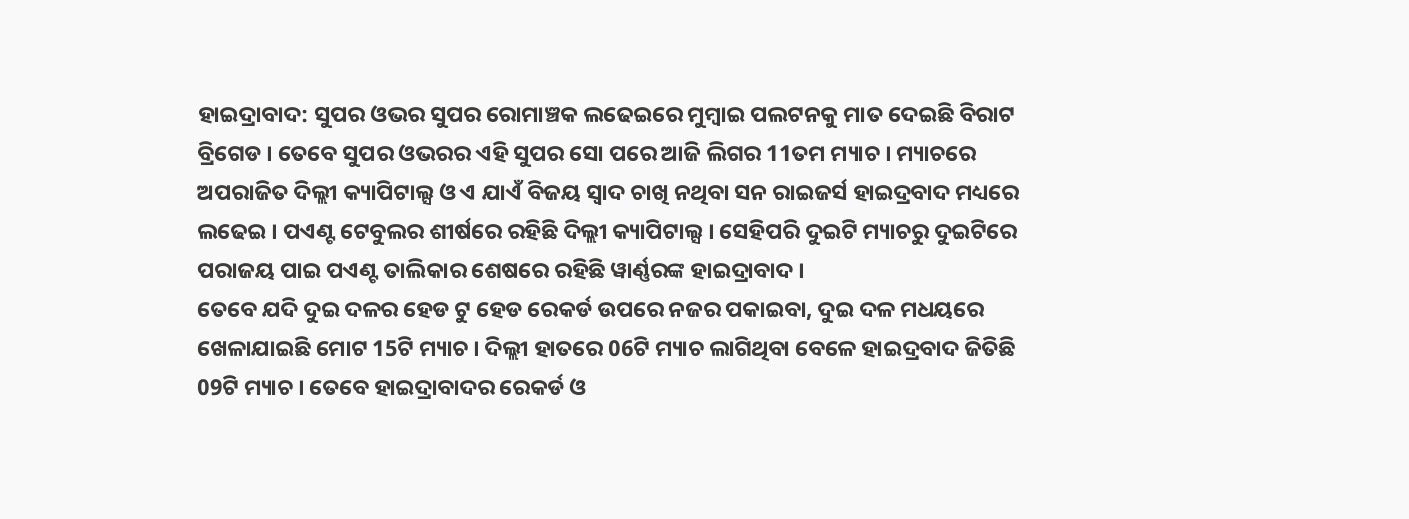ହାଇଦ୍ରାବାଦ: ସୁପର ଓଭର ସୁପର ରୋମାଞ୍ଚକ ଲଢେଇରେ ମୁମ୍ବାଇ ପଲଟନକୁ ମାତ ଦେଇଛି ବିରାଟ ବ୍ରିଗେଡ । ତେବେ ସୁପର ଓଭରର ଏହି ସୁପର ସୋ ପରେ ଆଜି ଲିଗର 11ତମ ମ୍ୟାଚ । ମ୍ୟାଚରେ ଅପରାଜିତ ଦିଲ୍ଲୀ କ୍ୟାପିଟାଲ୍ସ ଓ ଏ ଯାଏଁ ବିଜୟ ସ୍ବାଦ ଚାଖି ନଥିବା ସନ ରାଇଜର୍ସ ହାଇଦ୍ରବାଦ ମଧ୍ୟରେ ଲଢେଇ । ପଏଣ୍ଟ ଟେବୁଲର ଶୀର୍ଷରେ ରହିଛି ଦିଲ୍ଲୀ କ୍ୟାପିଟାଲ୍ସ । ସେହିପରି ଦୁଇଟି ମ୍ୟାଚରୁ ଦୁଇଟିରେ ପରାଜୟ ପାଇ ପଏଣ୍ଟ ତାଲିକାର ଶେଷରେ ରହିଛି ୱାର୍ଣ୍ଣରଙ୍କ ହାଇଦ୍ରାବାଦ ।
ତେବେ ଯଦି ଦୁଇ ଦଳର ହେଡ ଟୁ ହେଡ ରେକର୍ଡ ଉପରେ ନଜର ପକାଇବା, ଦୁଇ ଦଳ ମଧୟରେ ଖେଳାଯାଇଛି ମୋଟ 15ଟି ମ୍ୟାଚ । ଦିଲ୍ଲୀ ହାତରେ 06ଟି ମ୍ୟାଚ ଲାଗିଥିବା ବେଳେ ହାଇଦ୍ରବାଦ ଜିତିଛି 09ଟି ମ୍ୟାଚ । ତେବେ ହାଇଦ୍ରାବାଦର ରେକର୍ଡ ଓ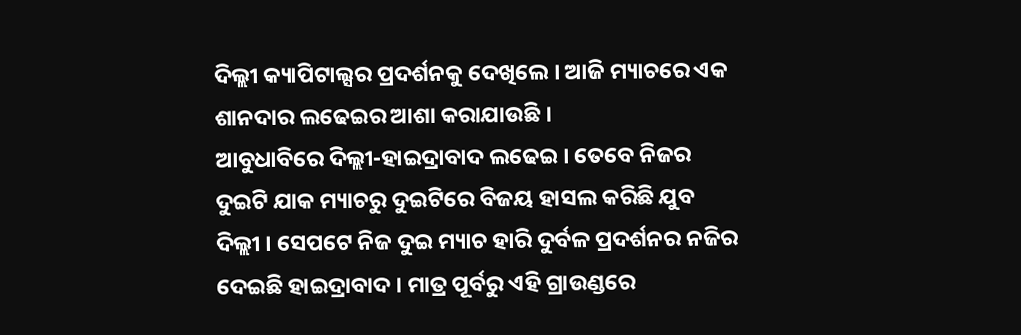ଦିଲ୍ଲୀ କ୍ୟାପିଟାଲ୍ସର ପ୍ରଦର୍ଶନକୁ ଦେଖିଲେ । ଆଜି ମ୍ୟାଚରେ ଏକ ଶାନଦାର ଲଢେଇର ଆଶା କରାଯାଉଛି ।
ଆବୁଧାବିରେ ଦିଲ୍ଲୀ-ହାଇଦ୍ରାବାଦ ଲଢେଇ । ତେବେ ନିଜର ଦୁଇଟି ଯାକ ମ୍ୟାଚରୁ ଦୁଇଟିରେ ବିଜୟ ହାସଲ କରିଛି ଯୁବ ଦିଲ୍ଲୀ । ସେପଟେ ନିଜ ଦୁଇ ମ୍ୟାଚ ହାରି ଦୁର୍ବଳ ପ୍ରଦର୍ଶନର ନଜିର ଦେଇଛି ହାଇଦ୍ରାବାଦ । ମାତ୍ର ପୂର୍ବରୁ ଏହି ଗ୍ରାଉଣ୍ଡରେ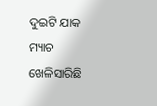ଦୁଇଟି ଯାକ ମ୍ୟାଚ ଖେଳିସାରିଛି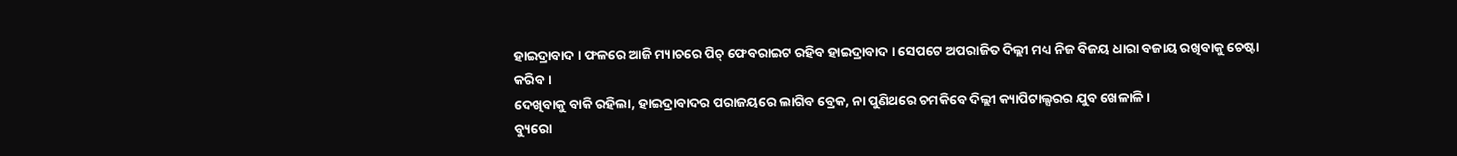ହାଇଦ୍ରାବାଦ । ଫଳରେ ଆଜି ମ୍ୟାଚରେ ପିଚ୍ ଫେବରାଇଟ ରହିବ ହାଇଦ୍ରାବାଦ । ସେପଟେ ଅପରାଜିତ ଦିଲ୍ଲୀ ମଧ୍ୟ ନିଜ ବିଜୟ ଧାରା ବଜାୟ ରଖିବାକୁ ଚେଷ୍ଟା କରିବ ।
ଦେଖିବାକୁ ବାକି ରହିଲା, ହାଇଦ୍ରାବାଦର ପରାଜୟରେ ଲାଗିବ ବ୍ରେକ, ନା ପୁଣିଥରେ ଚମକିବେ ଦିଲ୍ଲୀ କ୍ୟାପିଟାଲ୍ସରର ଯୁବ ଖେଳାଳି ।
ବ୍ୟୁରୋ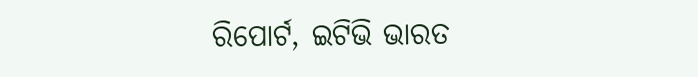ରିପୋର୍ଟ, ଇଟିଭି ଭାରତ